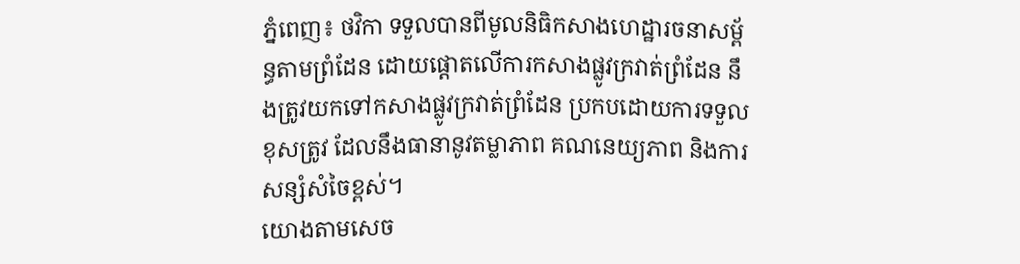ភ្នំពេញ៖ ថវិកា ទទួលបានពីមូលនិធិកសាងហេដ្ឋារចនាសម្ព័ន្ធតាមព្រំដែន ដោយផ្តោតលើការកសាងផ្លូវក្រវាត់ព្រំដែន នឹងត្រូវយកទៅកសាងផ្លូវក្រវាត់ព្រំដែន ប្រកបដោយការទទួលខុសត្រូវ ដែលនឹងធានានូវតម្លាភាព គណនេយ្យភាព និងការសន្សំសំចៃខ្ពស់។
យោងតាមសេច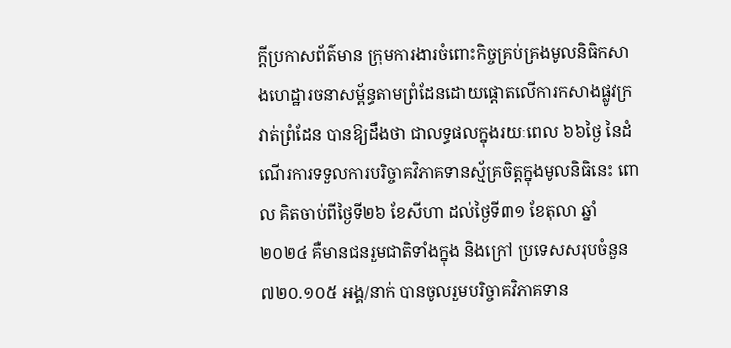ក្ដីប្រកាសព័ត៌មាន ក្រុមការងារចំពោះកិច្ចគ្រប់គ្រងមូលនិធិកសាងហេដ្ឋារចនាសម្ព័ន្ធតាមព្រំដែនដោយផ្តោតលើការកសាងផ្លូវក្រវាត់ព្រំដែន បានឱ្យដឹងថា ជាលទ្ធផលក្នុងរយៈពេល ៦៦ថ្ងៃ នៃដំណើរការទទួលការបរិច្ចាគវិភាគទានស្ម័គ្រចិត្តក្នុងមូលនិធិនេះ ពោល គិតចាប់ពីថ្ងៃទី២៦ ខែសីហា ដល់ថ្ងៃទី៣១ ខែតុលា ឆ្នាំ២០២៤ គឺមានជនរួមជាតិទាំងក្នុង និងក្រៅ ប្រទេសសរុបចំនួន ៧២០.១០៥ អង្គ/នាក់ បានចូលរួមបរិច្ចាគវិភាគទាន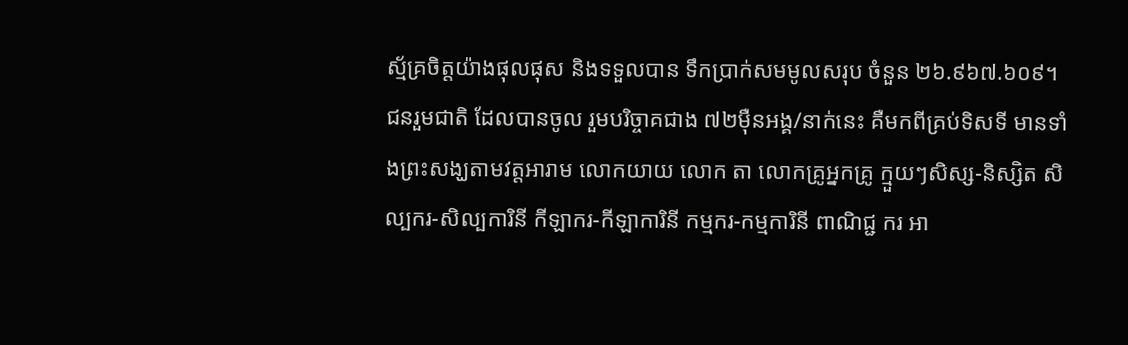ស្ម័គ្រចិត្តយ៉ាងផុលផុស និងទទួលបាន ទឹកប្រាក់សមមូលសរុប ចំនួន ២៦.៩៦៧.៦០៩។
ជនរួមជាតិ ដែលបានចូល រួមបរិច្ចាគជាង ៧២ម៉ឺនអង្គ/នាក់នេះ គឺមកពីគ្រប់ទិសទី មានទាំងព្រះសង្ឃតាមវត្តអារាម លោកយាយ លោក តា លោកគ្រូអ្នកគ្រូ ក្មួយៗសិស្ស-និស្សិត សិល្បករ-សិល្បការិនី កីឡាករ-កីឡាការិនី កម្មករ-កម្មការិនី ពាណិជ្ជ ករ អា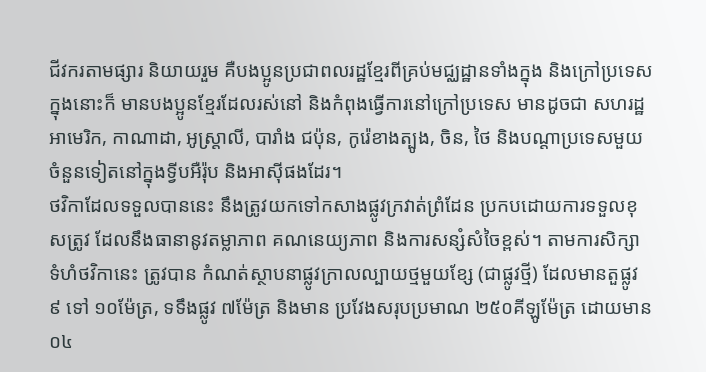ជីវករតាមផ្សារ និយាយរួម គឺបងប្អូនប្រជាពលរដ្ឋខ្មែរពីគ្រប់មជ្ឈដ្ឋានទាំងក្នុង និងក្រៅប្រទេស ក្នុងនោះក៏ មានបងប្អូនខ្មែរដែលរស់នៅ និងកំពុងធ្វើការនៅក្រៅប្រទេស មានដូចជា សហរដ្ឋអាមេរិក, កាណាដា, អូស្ត្រាលី, បារាំង ជប៉ុន, កូរ៉េខាងត្បូង, ចិន, ថៃ និងបណ្តាប្រទេសមួយចំនួនទៀតនៅក្នុងទ្វីបអឺរ៉ុប និងអាស៊ីផងដែរ។
ថវិកាដែលទទួលបាននេះ នឹងត្រូវយកទៅកសាងផ្លូវក្រវាត់ព្រំដែន ប្រកបដោយការទទួលខុសត្រូវ ដែលនឹងធានានូវតម្លាភាព គណនេយ្យភាព និងការសន្សំសំចៃខ្ពស់។ តាមការសិក្សា ទំហំថវិកានេះ ត្រូវបាន កំណត់ស្ថាបនាផ្លូវក្រាលល្បាយថ្មមួយខ្សែ (ជាផ្លូវថ្មី) ដែលមានតួផ្លូវ ៩ ទៅ ១០ម៉ែត្រ, ទទឹងផ្លូវ ៧ម៉ែត្រ និងមាន ប្រវែងសរុបប្រមាណ ២៥០គីឡូម៉ែត្រ ដោយមាន ០៤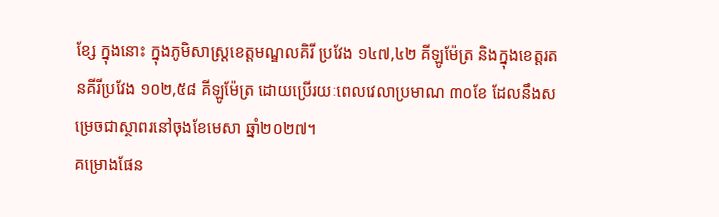ខ្សែ ក្នុងនោះ ក្នុងភូមិសាស្ត្រខេត្តមណ្ឌលគិរី ប្រវែង ១៤៧,៤២ គីឡូម៉ែត្រ និងក្នុងខេត្តរតនគីរីប្រវែង ១០២,៥៨ គីឡូម៉ែត្រ ដោយប្រើរយៈពេលវេលាប្រមាណ ៣០ខែ ដែលនឹងសម្រេចជាស្ថាពរនៅចុងខែមេសា ឆ្នាំ២០២៧។
គម្រោងផែន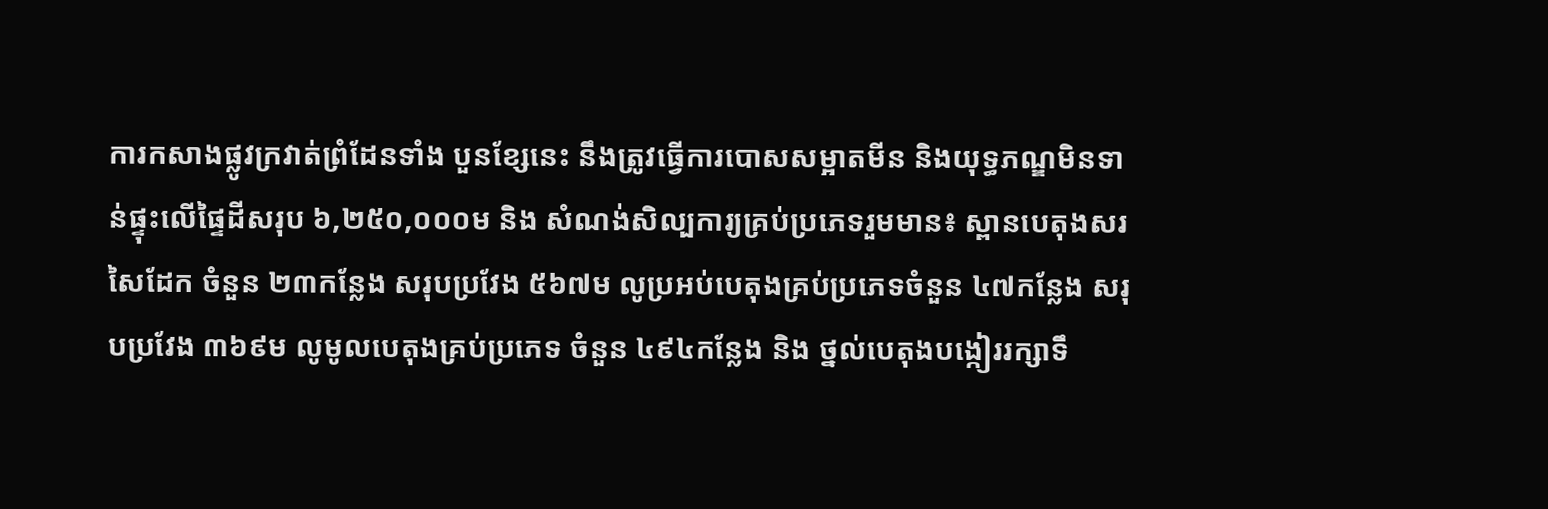ការកសាងផ្លូវក្រវាត់ព្រំដែនទាំង បួនខ្សែនេះ នឹងត្រូវធ្វើការបោសសម្អាតមីន និងយុទ្ធភណ្ឌមិនទាន់ផ្ទុះលើផ្ទៃដីសរុប ៦,២៥០,០០០ម និង សំណង់សិល្បការ្យគ្រប់ប្រភេទរួមមាន៖ ស្ពានបេតុងសរសៃដែក ចំនួន ២៣កន្លែង សរុបប្រវែង ៥៦៧ម លូប្រអប់បេតុងគ្រប់ប្រភេទចំនួន ៤៧កន្លែង សរុបប្រវែង ៣៦៩ម លូមូលបេតុងគ្រប់ប្រភេទ ចំនួន ៤៩៤កន្លែង និង ថ្នល់បេតុងបង្កៀររក្សាទឹ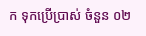ក ទុកប្រើប្រាស់ ចំនួន ០២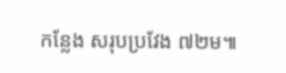កន្លែង សរុបប្រវែង ៧២ម៕